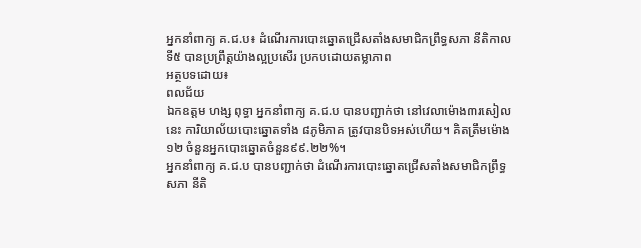អ្នកនាំពាក្យ គ.ជ.ប៖ ដំណើរការបោះឆ្នោតជ្រើសតាំងសមាជិកព្រឹទ្ធសភា នីតិកាលទី៥ បានប្រព្រឹត្តយ៉ាងល្អប្រសើរ ប្រកបដោយតម្លាភាព
អត្ថបទដោយ៖
ពលជ័យ
ឯកឧត្តម ហង្ស ពុទ្ធា អ្នកនាំពាក្យ គ.ជ.ប បានបញ្ជាក់ថា នៅវេលាម៉ោង៣រសៀលនេះ ការិយាល័យបោះឆ្នោតទាំង ៨ភូមិភាគ ត្រូវបានបិទអស់ហើយ។ គិតត្រឹមម៉ោង១២ ចំនួនអ្នកបោះឆ្នោតចំនួន៩៩.២២%។
អ្នកនាំពាក្យ គ.ជ.ប បានបញ្ជាក់ថា ដំណើរការបោះឆ្នោតជ្រើសតាំងសមាជិកព្រឹទ្ធសភា នីតិ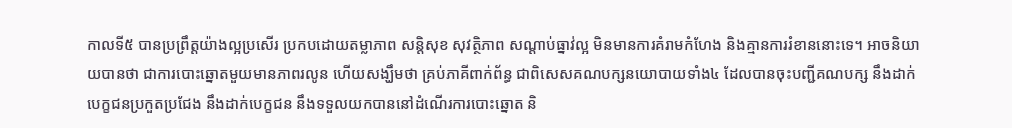កាលទី៥ បានប្រព្រឹត្តយ៉ាងល្អប្រសើរ ប្រកបដោយតម្លាភាព សន្តិសុខ សុវត្ថិភាព សណ្តាប់ធ្នាវ់ល្អ មិនមានការគំរាមកំហែង និងគ្មានការរំខាននោះទេ។ អាចនិយាយបានថា ជាការបោះឆ្នោតមួយមានភាពរលូន ហើយសង្ឃឹមថា គ្រប់ភាគីពាក់ព័ន្ធ ជាពិសេសគណបក្សនយោបាយទាំង៤ ដែលបានចុះបញ្ជីគណបក្ស នឹងដាក់បេក្ខជនប្រកួតប្រជែង នឹងដាក់បេក្ខជន នឹងទទួលយកបាននៅដំណើរការបោះឆ្នោត និ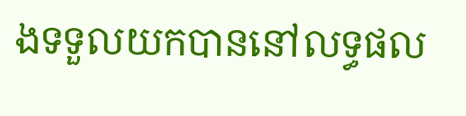ងទទួលយកបាននៅលទ្ធផល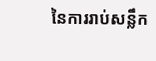នៃការរាប់សន្លឹក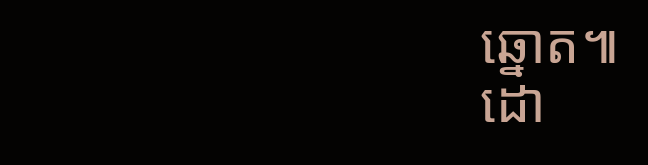ឆ្នោត៕
ដោ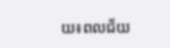យ៖ពលជ័យ